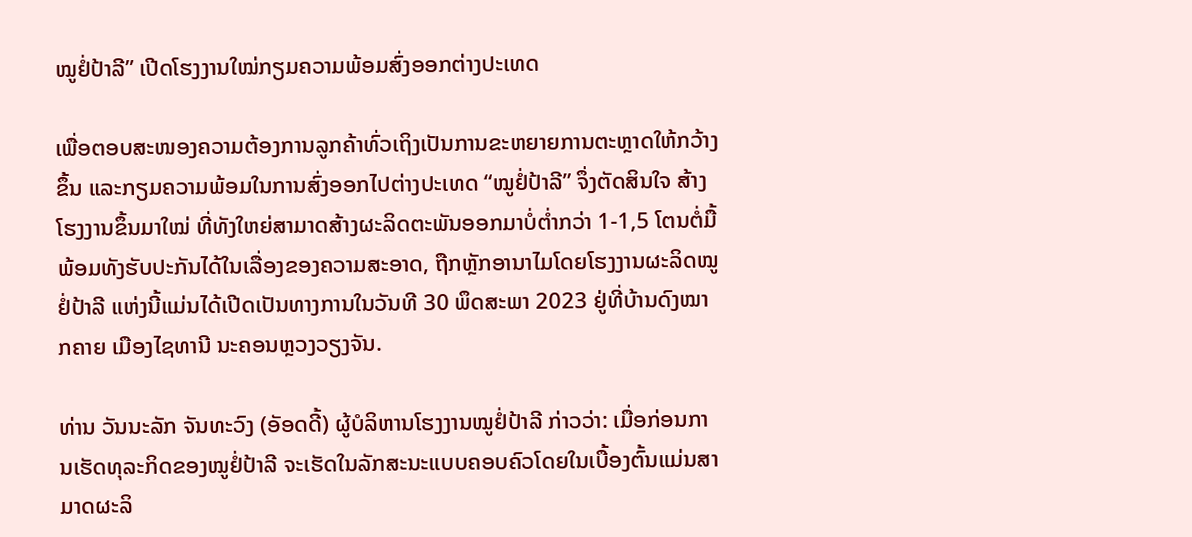ໝູຢໍ່ປ້າລີ” ເປີດໂຮງງານໃໝ່ກຽມຄວາມພ້ອມສົ່ງອອກຕ່າງປະເທດ

ເພື່ອຕອບສະໜອງຄວາມຕ້ອງການລູກຄ້າທົ່ວເຖິງເປັນການຂະຫຍາຍການຕະຫຼາດໃຫ້ກວ້າງຂຶ້ນ ແລະກຽມຄວາມພ້ອມໃນການສົ່ງອອກໄປຕ່າງປະເທດ “ໝູຢໍ່ປ້າລີ” ຈຶ່ງຕັດສິນໃຈ ສ້າງໂຮງງານຂຶ້ນມາໃໝ່ ທີ່ທັງໃຫຍ່ສາມາດສ້າງຜະລິດຕະພັນອອກມາບໍ່ຕ່ຳກວ່າ 1-1,5 ໂຕນຕໍ່ມື້ ພ້ອມທັງຮັບປະກັນໄດ້ໃນເລື່ອງຂອງຄວາມສະອາດ, ຖືກຫຼັກອານາໄມໂດຍໂຮງງານຜະລິດໝູຢໍ່ປ້າລີ ແຫ່ງນີ້ແມ່ນໄດ້ເປີດເປັນທາງການໃນວັນທີ 30 ພຶດສະພາ 2023 ຢູ່ທີ່ບ້ານດົງໝາກຄາຍ ເມືອງໄຊທານີ ນະຄອນຫຼວງວຽງຈັນ.

ທ່ານ ວັນນະລັກ ຈັນທະວົງ (ອັອດດີ້) ຜູ້ບໍລິຫານໂຮງງານໝູຢໍ່ປ້າລີ ກ່າວວ່າ: ເມື່ອກ່ອນການເຮັດທຸລະກິດຂອງໝູຢໍ່ປ້າລີ ຈະເຮັດໃນລັກສະນະແບບຄອບຄົວໂດຍໃນເບື້ອງຕົ້ນແມ່ນສາມາດຜະລິ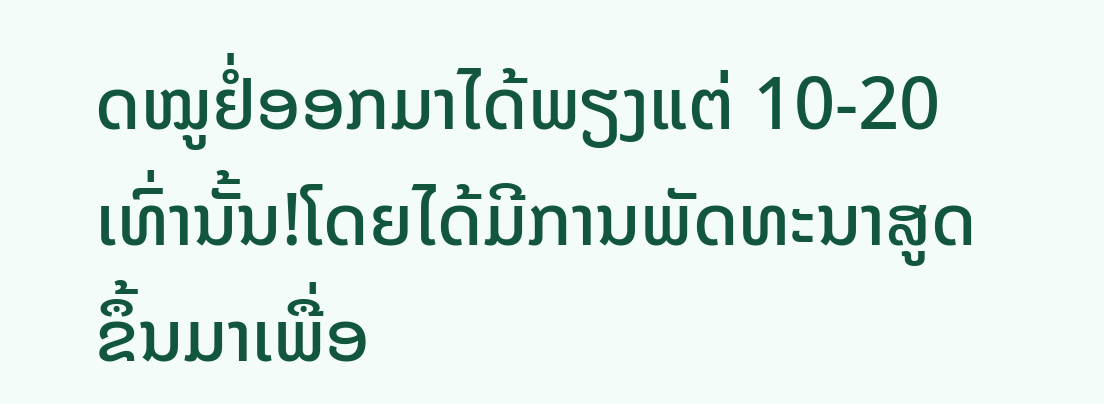ດໝູຢໍ່ອອກມາໄດ້ພຽງແຕ່ 10-20 ເທົ່ານັ້ນ!ໂດຍໄດ້ມີການພັດທະນາສູດຂຶ້ນມາເພື່ອ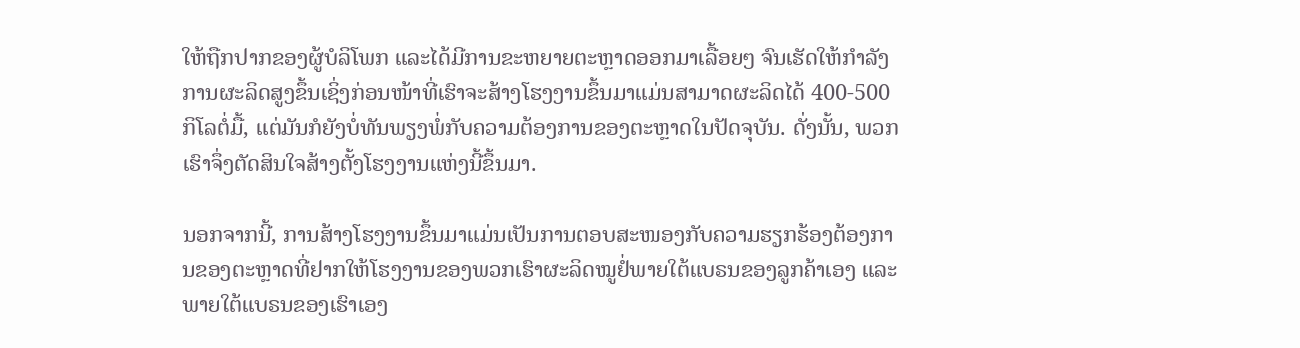ໃຫ້ຖືກປາກຂອງຜູ້ບໍລິໂພກ ແລະໄດ້ມີການຂະຫຍາຍຕະຫຼາດອອກມາເລື້ອຍໆ ຈົນເຮັດໃຫ້ກຳລັງການຜະລິດສູງຂຶ້ນເຊິ່ງກ່ອນໜ້າທີ່ເຮົາຈະສ້າງໂຮງງານຂຶ້ນມາແມ່ນສາມາດຜະລິດໄດ້ 400-500 ກິໂລຕໍ່ມື້, ແຕ່ມັນກໍຍັງບໍ່ທັນພຽງພໍ່ກັບຄວາມຕ້ອງການຂອງຕະຫຼາດໃນປັດຈຸບັນ. ດັ່ງນັ້ນ, ພວກເຮົາຈຶ່ງຕັດສິນໃຈສ້າງຕັ້ງໂຮງງານແຫ່ງນີ້ຂຶ້ນມາ.

ນອກຈາກນີ້, ການສ້າງໂຮງງານຂຶ້ນມາແມ່ນເປັນການຕອບສະໜອງກັບຄວາມຮຽກຮ້ອງຕ້ອງການຂອງຕະຫຼາດທີ່ຢາກໃຫ້ໂຮງງານຂອງພວກເຮົາຜະລິດໝູຢໍ່ພາຍໃຕ້ແບຣນຂອງລູກຄ້າເອງ ແລະພາຍໃຕ້ແບຣນຂອງເຮົາເອງ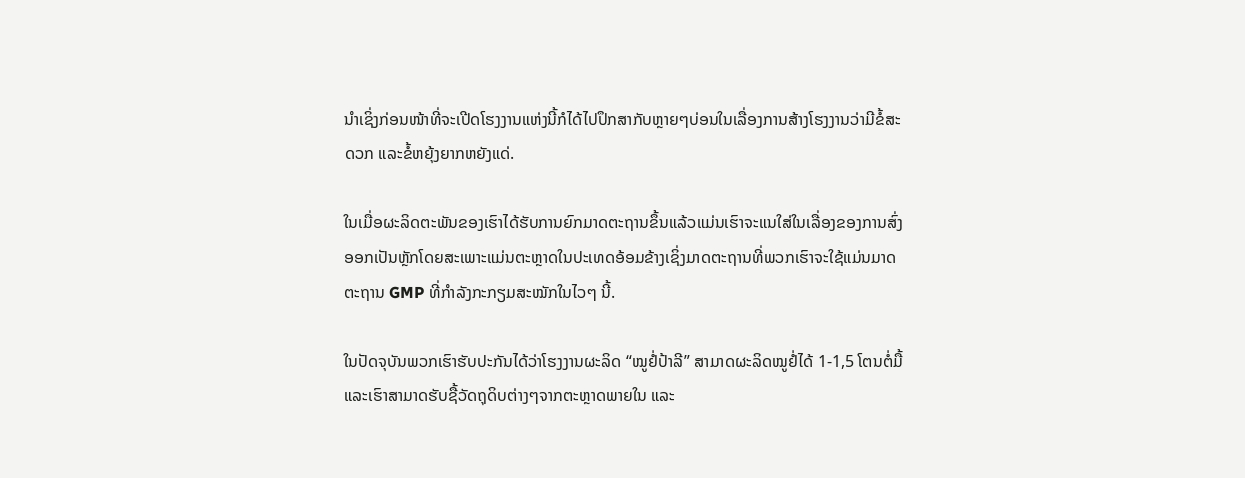ນຳເຊິ່ງກ່ອນໜ້າທີ່ຈະເປີດໂຮງງານແຫ່ງນີ້ກໍໄດ້ໄປປຶກສາກັບຫຼາຍໆບ່ອນໃນເລື່ອງການສ້າງໂຮງງານວ່າມີຂໍ້ສະດວກ ແລະຂໍ້ຫຍຸ້ງຍາກຫຍັງແດ່.

ໃນເມື່ອຜະລິດຕະພັນຂອງເຮົາໄດ້ຮັບການຍົກມາດຕະຖານຂຶ້ນແລ້ວແມ່ນເຮົາຈະແນໃສ່ໃນເລື່ອງຂອງການສົ່ງອອກເປັນຫຼັກໂດຍສະເພາະແມ່ນຕະຫຼາດໃນປະເທດອ້ອມຂ້າງເຊິ່ງມາດຕະຖານທີ່ພວກເຮົາຈະໃຊ້ແມ່ນມາດຕະຖານ GMP ທີ່ກຳລັງກະກຽມສະໝັກໃນໄວໆ ນີ້.

ໃນປັດຈຸບັນພວກເຮົາຮັບປະກັນໄດ້ວ່າໂຮງງານຜະລິດ “ໝູຢໍ່ປ້າລີ” ສາມາດຜະລິດໝູຢໍ່ໄດ້ 1-1,5 ໂຕນຕໍ່ມື້ ແລະເຮົາສາມາດຮັບຊື້ວັດຖຸດິບຕ່າງໆຈາກຕະຫຼາດພາຍໃນ ແລະ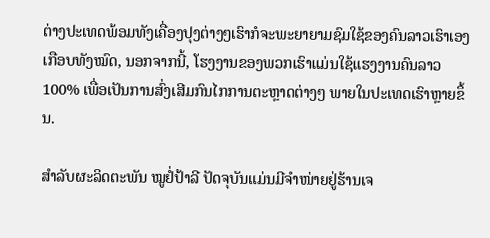ຕ່າງປະເທດພ້ອມທັງເຄື່ອງປຸງຕ່າງໆເຮົາກໍຈະພະຍາຍາມຊົມໃຊ້ຂອງຄົນລາວເຮົາເອງເກືອບທັງໝົດ, ນອກຈາກນີ້, ໂຮງງານຂອງພວກເຮົາແມ່ນໃຊ້ແຮງງານຄົນລາວ 100% ເພື່ອເປັນການສົ່ງເສີມກົນໄກການຕະຫຼາດຕ່າງໆ ພາຍໃນປະເທດເຮົາຫຼາຍຂຶ້ນ.

ສຳລັບຜະລິດຕະພັນ ໝູຢໍ່ປ້າລີ ປັດຈຸບັນແມ່ນມີຈຳໜ່າຍຢູ່ຮ້ານເຈ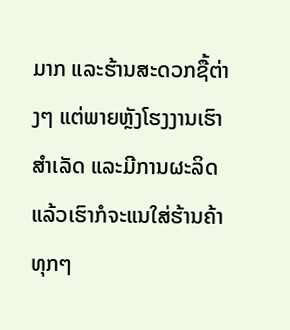ມາກ ແລະຮ້ານສະດວກຊື້ຕ່າງໆ ແຕ່ພາຍຫຼັງໂຮງງານເຮົາສຳເລັດ ແລະມີການຜະລິດແລ້ວເຮົາກໍຈະແນໃສ່ຮ້ານຄ້າທຸກໆ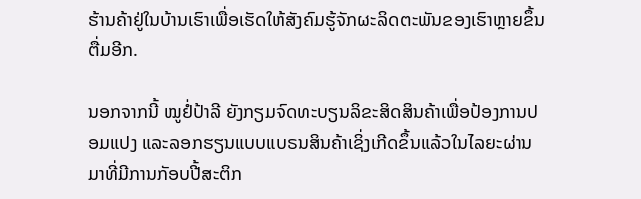ຮ້ານຄ້າຢູ່ໃນບ້ານເຮົາເພື່ອເຮັດໃຫ້ສັງຄົມຮູ້ຈັກຜະລິດຕະພັນຂອງເຮົາຫຼາຍຂຶ້ນຕື່ມອີກ.

ນອກຈາກນີ້ ໝູຢໍ່ປ້າລີ ຍັງກຽມຈົດທະບຽນລິຂະສິດສິນຄ້າເພື່ອປ້ອງການປອມແປງ ແລະລອກຮຽນແບບແບຣນສິນຄ້າເຊິ່ງເກີດຂຶ້ນແລ້ວໃນໄລຍະຜ່ານມາທີ່ມີການກັອບປີ້ສະຕິກ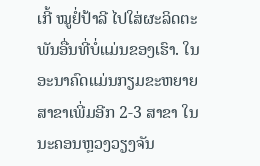ເກີ້ ໝູຢໍ່ປ້າລີ ໄປໃສ່ຜະລິດຕະພັນອື່ນທີ່ບໍ່ແມ່ນຂອງເຮົາ. ໃນອະນາຄົດແມ່ນກຽມຂະຫຍາຍສາຂາເພີ່ມອີກ 2-3 ສາຂາ ໃນນະຄອນຫຼວງວຽງຈັນ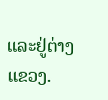ແລະຢູ່ຕ່າງແຂວງ.